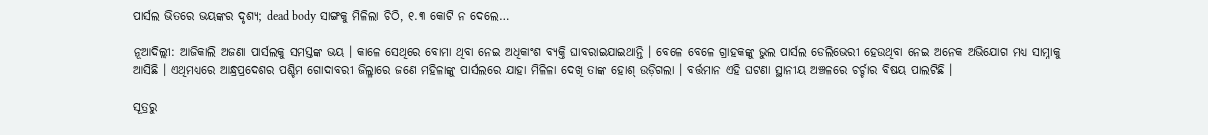ପାର୍ସଲ ଭିତରେ ଭୟଙ୍କର ଦୃଶ୍ୟ; dead body ସାଙ୍ଗକୁ ମିଳିଲା ଚିଠି, ୧.୩ କୋଟି ନ ଦେଲେ…

ନୂଆଦିଲ୍ଲୀ: ଆଜିକାଲି ଅଜଣା ପାର୍ସଲକୁ ସମସ୍ତଙ୍କ ଭୟ । କାଳେ ସେଥିରେ ବୋମା ଥିବା ନେଇ ଅଧିକାଂଶ ବ୍ୟକ୍ତି ଘାବରାଇଯାଇଥାନ୍ତି । ବେଳେ ବେଳେ ଗ୍ରାହକଙ୍କୁ ଭୁଲ ପାର୍ସଲ ଡେଲିଭେରୀ ହେଉଥିବା ନେଇ ଅନେକ ଅଭିଯୋଗ ମଧ୍ୟ ସାମ୍ନାକୁ ଆସିଛି । ଏଥିମଧ୍ୟରେ ଆନ୍ଧ୍ରପ୍ରଦେଶର ପଶ୍ଚିମ ଗୋଦାବରୀ ଜିଲ୍ଳାରେ ଜଣେ ମହିଳାଙ୍କୁ ପାର୍ସଲରେ ଯାହା ମିଳିଳା ଦେଖି ତାଙ୍କ ହୋଶ୍ ଉଡ଼ିଗଲା । ବର୍ତ୍ତମାନ ଏହି ଘଟଣା ସ୍ଥାନୀୟ ଅଞ୍ଚଳରେ ଚର୍ଚ୍ଚାର ବିଷୟ ପାଲଟିଛି ।

ସୂତ୍ରରୁ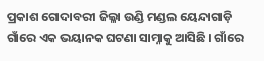ପ୍ରକାଶ ଗୋଦାବରୀ ଜିଲ୍ଳା ଉଣ୍ଡି ମଣ୍ଡଲ ୟେନ୍ଦାଗାଡ଼ି ଗାଁରେ ଏକ ଭୟାନକ ଘଟଣା ସାମ୍ନାକୁ ଆସିଛି । ଗାଁରେ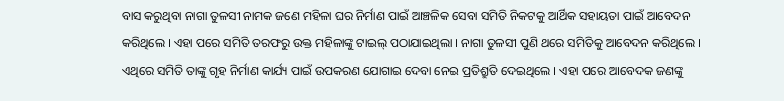ବାସ କରୁଥିବା ନାଗା ତୁଳସୀ ନାମକ ଜଣେ ମହିଳା ଘର ନିର୍ମାଣ ପାଇଁ ଆଞ୍ଚଳିକ ସେବା ସମିତି ନିକଟକୁ ଆର୍ଥିକ ସହାୟତା ପାଇଁ ଆବେଦନ କରିଥିଲେ । ଏହା ପରେ ସମିତି ତରଫରୁ ଉକ୍ତ ମହିଳାଙ୍କୁ ଟାଇଲ୍ ପଠାଯାଇଥିଲା । ନାଗା ତୁଳସୀ ପୁଣି ଥରେ ସମିତିକୁ ଆବେଦନ କରିଥିଲେ । ଏଥିରେ ସମିତି ତାଙ୍କୁ ଗୃହ ନିର୍ମାଣ କାର୍ଯ୍ୟ ପାଇଁ ଉପକରଣ ଯୋଗାଇ ଦେବା ନେଇ ପ୍ରତିଶ୍ରୁତି ଦେଇଥିଲେ । ଏହା ପରେ ଆବେଦକ ଜଣଙ୍କୁ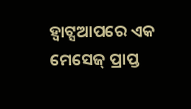ହ୍ୱାଟ୍ସଆପରେ ଏକ ମେସେଜ୍ ପ୍ରାପ୍ତ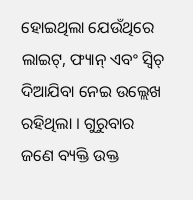ହୋଇଥିଲା ଯେଉଁଥିରେ ଲାଇଟ୍, ଫ୍ୟାନ୍ ଏବଂ ସ୍ୱିଚ୍ ଦିଆଯିବା ନେଇ ଉଲ୍ଲେଖ ରହିଥିଲା । ଗୁରୁବାର ଜଣେ ବ୍ୟକ୍ତି ଉକ୍ତ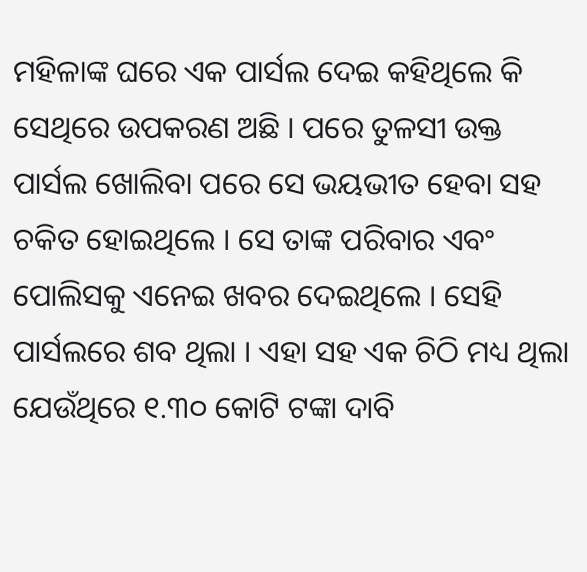ମହିଳାଙ୍କ ଘରେ ଏକ ପାର୍ସଲ ଦେଇ କହିଥିଲେ କି ସେଥିରେ ଉପକରଣ ଅଛି । ପରେ ତୁଳସୀ ଉକ୍ତ ପାର୍ସଲ ଖୋଲିବା ପରେ ସେ ଭୟଭୀତ ହେବା ସହ ଚକିତ ହୋଇଥିଲେ । ସେ ତାଙ୍କ ପରିବାର ଏବଂ ପୋଲିସକୁ ଏନେଇ ଖବର ଦେଇଥିଲେ । ସେହି ପାର୍ସଲରେ ଶବ ଥିଲା । ଏହା ସହ ଏକ ଚିଠି ମଧ୍ୟ ଥିଲା ଯେଉଁଥିରେ ୧.୩୦ କୋଟି ଟଙ୍କା ଦାବି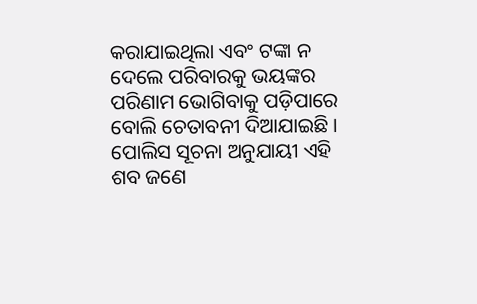କରାଯାଇଥିଲା ଏବଂ ଟଙ୍କା ନ ଦେଲେ ପରିବାରକୁ ଭୟଙ୍କର ପରିଣାମ ଭୋଗିବାକୁ ପଡ଼ିପାରେ ବୋଲି ଚେତାବନୀ ଦିଆଯାଇଛି । ପୋଲିସ ସୂଚନା ଅନୁଯାୟୀ ଏହି ଶବ ଜଣେ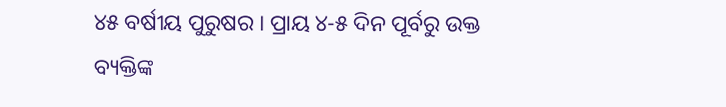୪୫ ବର୍ଷୀୟ ପୁରୁଷର । ପ୍ରାୟ ୪-୫ ଦିନ ପୂର୍ବରୁ ଉକ୍ତ ବ୍ୟକ୍ତିଙ୍କ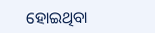ହୋଇଥିବା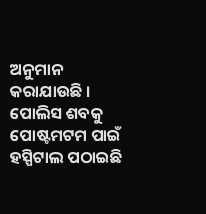ଅନୁମାନ କରାଯାଉଛି । ପୋଲିସ ଶବକୁ ପୋଷ୍ଟମଟମ ପାଇଁ ହସ୍ପିଟାଲ ପଠାଇଛି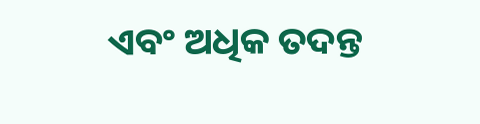ଏବଂ ଅଧିକ ତଦନ୍ତ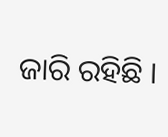ଜାରି ରହିଛି ।